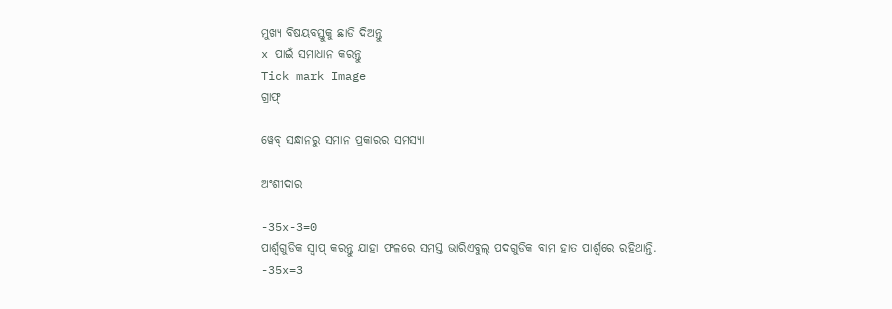ମୁଖ୍ୟ ବିଷୟବସ୍ତୁକୁ ଛାଡି ଦିଅନ୍ତୁ
x ପାଇଁ ସମାଧାନ କରନ୍ତୁ
Tick mark Image
ଗ୍ରାଫ୍

ୱେବ୍ ସନ୍ଧାନରୁ ସମାନ ପ୍ରକାରର ସମସ୍ୟା

ଅଂଶୀଦାର

-35x-3=0
ପାର୍ଶ୍ୱଗୁଡିକ ସ୍ୱାପ୍‌ କରନ୍ତୁ ଯାହା ଫଳରେ ସମସ୍ତ ଭାରିଏବୁଲ୍ ପଦଗୁଡିକ ବାମ ହାତ ପାର୍ଶ୍ୱରେ ରହିଥାନ୍ତି.
-35x=3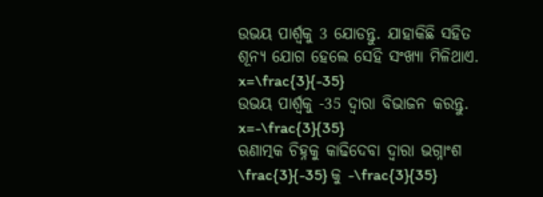ଉଭୟ ପାର୍ଶ୍ଵକୁ 3 ଯୋଡନ୍ତୁ. ଯାହାକିଛି ସହିତ ଶୂନ୍ୟ ଯୋଗ ହେଲେ ସେହି ସଂଖ୍ୟା ମିଳିଥାଏ.
x=\frac{3}{-35}
ଉଭୟ ପାର୍ଶ୍ୱକୁ -35 ଦ୍ୱାରା ବିଭାଜନ କରନ୍ତୁ.
x=-\frac{3}{35}
ଋଣାତ୍ମକ ଚିହ୍ନକୁ କାଢିଦେବା ଦ୍ୱାରା ଭଗ୍ନାଂଶ \frac{3}{-35} କୁ -\frac{3}{35}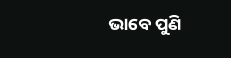ଭାବେ ପୁଣି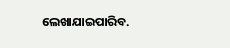ଲେଖାଯାଇପାରିବ.